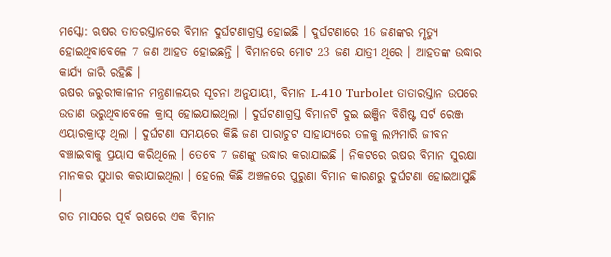ମସ୍କୋ: ଋଷର ତାତରସ୍ତାନରେ ବିମାନ ଦୁର୍ଘଟଣାଗ୍ରସ୍ତ ହୋଇଛି । ଦୁର୍ଘଟଣାରେ 16 ଜଣଙ୍କର ମୃତ୍ୟୁ ହୋଇଥିବାବେଳେ 7 ଜଣ ଆହତ ହୋଇଛନ୍ତି । ବିମାନରେ ମୋଟ 23 ଜଣ ଯାତ୍ରୀ ଥିରେ । ଆହତଙ୍କ ଉଦ୍ଧାର କାର୍ଯ୍ୟ ଜାରି ରହିଛି ।
ଋଷର ଜରୁରୀକାଳୀନ ମନ୍ତ୍ରଣାଳୟର ସୂଚନା ଅନୁଯାୟୀ, ବିମାନ L-410 Turbolet ତାତାରସ୍ତାନ ଉପରେ ଉଡାଣ ଭରୁଥିବାବେଳେ କ୍ରାସ୍ ହୋଇଯାଇଥିଲା । ଦୁର୍ଘଟଣାଗ୍ରସ୍ତ ବିମାନଟି ଦୁଇ ଇଞ୍ଜିନ ବିଶିଷ୍ଟ ସର୍ଟ ରେଞ୍ଜ ଏୟାରକ୍ରାଫ୍ଟ ଥିଲା । ଦୁର୍ଘଟଣା ସମୟରେ କିଛି ଜଣ ପାରାଚୁଟ ସାହାଯ୍ୟରେ ତଳକୁ ଲମ୍ପମାରି ଜୀବନ ବଞ୍ଚାଇବାକୁ ପ୍ରୟାସ କରିଥିଲେ । ତେବେ 7 ଜଣଙ୍କୁ ଉଦ୍ଧାର କରାଯାଇଛି । ନିକଟରେ ଋଷର ବିମାନ ସୁରକ୍ଷା ମାନକର ସୁଧାର କରାଯାଇଥିଲା । ହେଲେ କିଛି ଅଞ୍ଚଳରେ ପୁରୁଣା ବିମାନ କାରଣରୁ ଦୁର୍ଘଟଣା ହୋଇଆସୁଛି ।
ଗତ ମାସରେ ପୂର୍ବ ଋଷରେ ଏକ ବିମାନ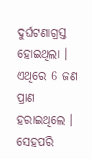ଦୁର୍ଘଟଣାଗ୍ରସ୍ତ ହୋଇଥିଲା । ଏଥିରେ 6 ଜଣ ପ୍ରାଣ ହରାଇଥିଲେ । ସେହପରି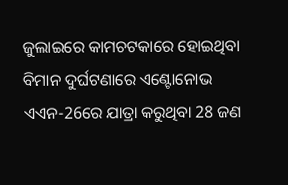ଜୁଲାଇରେ କାମଚଟକାରେ ହୋଇଥିବା ବିମାନ ଦୁର୍ଘଟଣାରେ ଏଣ୍ଟୋନୋଭ ଏଏନ-26ରେ ଯାତ୍ରା କରୁଥିବା 28 ଜଣ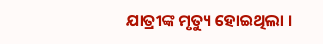ଯାତ୍ରୀଙ୍କ ମୃତ୍ୟୁ ହୋଇଥିଲା ।